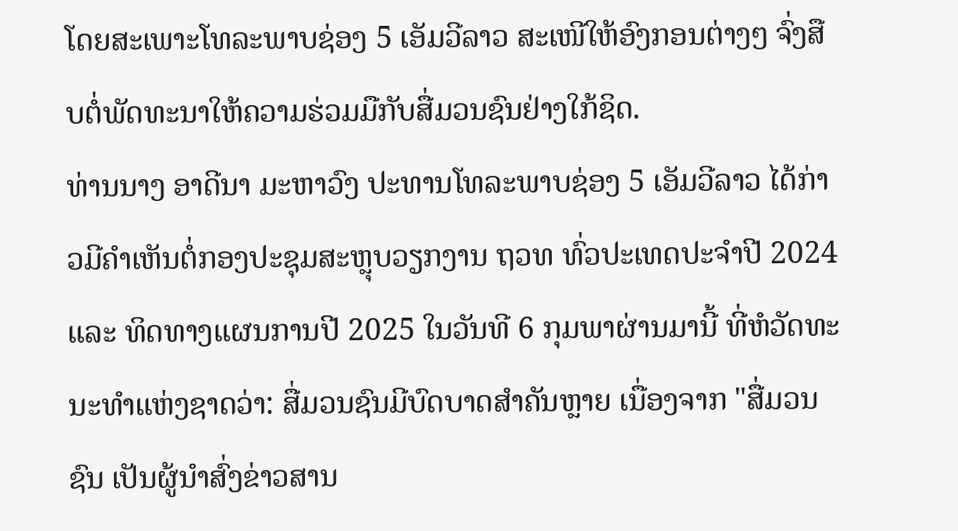ໂດຍສະເພາະໂທລະພາບຊ່ອງ 5 ເອັມວີລາວ ສະເໜີໃຫ້ອົງກອນຕ່າງໆ ຈົ່ງສືບຕໍ່ພັດທະນາໃຫ້ຄວາມຮ່ວມມືກັບສື່ມວນຊົນຢ່າງໃກ້ຊິດ.
ທ່ານນາງ ອາດີນາ ມະຫາວົງ ປະທານໂທລະພາບຊ່ອງ 5 ເອັມວີລາວ ໄດ້ກ່າວມີຄໍາເຫັນຕໍ່ກອງປະຊຸມສະຫຼຸບວຽກງານ ຖວທ ທົ່ວປະເທດປະຈຳປີ 2024 ແລະ ທິດທາງແຜນການປີ 2025 ໃນວັນທີ 6 ກຸມພາຜ່ານມານີ້ ທີ່ຫໍວັດທະນະທໍາແຫ່ງຊາດວ່າ: ສື່ມວນຊົນມີບົດບາດສໍາຄັນຫຼາຍ ເນື່ອງຈາກ "ສື່ມວນຊົນ ເປັນຜູ້ນໍາສົ່ງຂ່າວສານ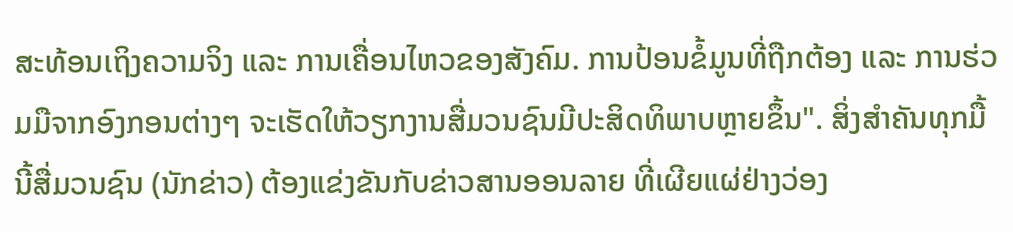ສະທ້ອນເຖິງຄວາມຈິງ ແລະ ການເຄື່ອນໄຫວຂອງສັງຄົມ. ການປ້ອນຂໍ້ມູນທີ່ຖືກຕ້ອງ ແລະ ການຮ່ວມມືຈາກອົງກອນຕ່າງໆ ຈະເຮັດໃຫ້ວຽກງານສື່ມວນຊົນມີປະສິດທິພາບຫຼາຍຂຶ້ນ". ສິ່ງສໍາຄັນທຸກມື້ນີ້ສື່ມວນຊົນ (ນັກຂ່າວ) ຕ້ອງແຂ່ງຂັນກັບຂ່າວສານອອນລາຍ ທີ່ເຜີຍແຜ່ຢ່າງວ່ອງ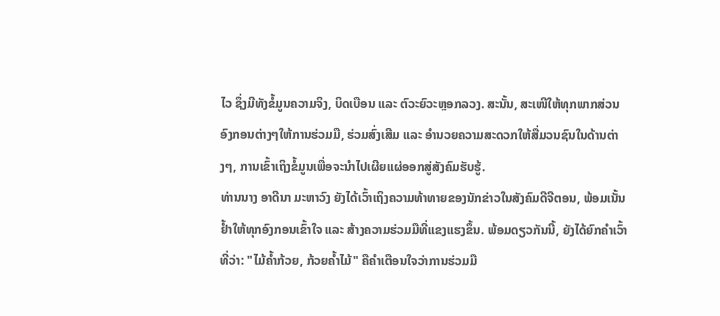ໄວ ຊຶ່ງມີທັງຂໍ້ມູນຄວາມຈິງ, ບິດເບືອນ ແລະ ຕົວະຍົວະຫຼອກລວງ. ສະນັ້ນ, ສະເໜີໃຫ້ທຸກພາກສ່ວນອົງກອນຕ່າງໆໃຫ້ການຮ່ວມມື, ຮ່ວມສົ່ງເສີມ ແລະ ອໍານວຍຄວາມສະດວກໃຫ້ສື່ມວນຊົນໃນດ້ານຕ່າງໆ, ການເຂົ້າເຖິງຂໍ້ມູນເພື່ອຈະນໍາໄປເຜີຍແຜ່ອອກສູ່ສັງຄົມຮັບຮູ້.
ທ່ານນາງ ອາດີນາ ມະຫາວົງ ຍັງໄດ້ເວົ້າເຖິງຄວາມທ້າທາຍຂອງນັກຂ່າວໃນສັງຄົມດີຈີຕອນ, ພ້ອມເນັ້ນຢໍ້າໃຫ້ທຸກອົງກອນເຂົ້າໃຈ ແລະ ສ້າງຄວາມຮ່ວມມືທີ່ແຂງແຮງຂຶ້ນ. ພ້ອມດຽວກັນນີ້, ຍັງໄດ້ຍົກຄໍາເວົ້າທີ່ວ່າ: "ໄມ້ຄໍ້າກ້ວຍ, ກ້ວຍຄໍ້າໄມ້" ຄືຄໍາເຕືອນໃຈວ່າການຮ່ວມມື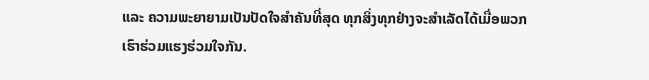ແລະ ຄວາມພະຍາຍາມເປັນປັດໃຈສໍາຄັນທີ່ສຸດ ທຸກສິ່ງທຸກຢ່າງຈະສໍາເລັດໄດ້ເມື່ອພວກເຮົາຮ່ວມແຮງຮ່ວມໃຈກັນ.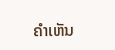ຄໍາເຫັນ